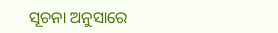ସୂଚନା ଅନୁସାରେ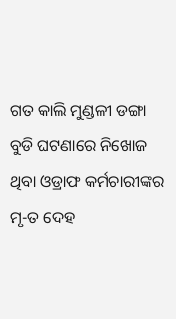ଗତ କାଲି ମୁଣ୍ଡଳୀ ଡଙ୍ଗା ବୁଡି ଘଟଣାରେ ନିଖୋଜ ଥିବା ଓଡ୍ରାଫ କର୍ମଚାରୀଙ୍କର ମୃ-ତ ଦେହ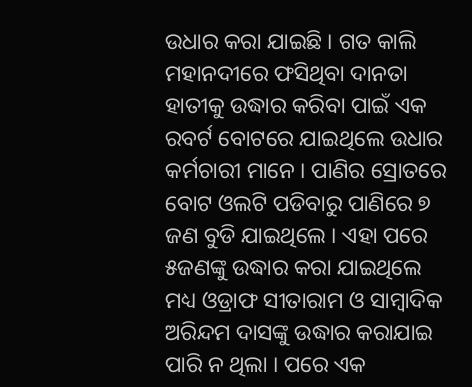ଉଧାର କରା ଯାଇଛି । ଗତ କାଲି ମହାନଦୀରେ ଫସିଥିବା ଦାନତା ହାତୀକୁ ଉଦ୍ଧାର କରିବା ପାଇଁ ଏକ ରବର୍ଟ ବୋଟରେ ଯାଇଥିଲେ ଉଧାର କର୍ମଚାରୀ ମାନେ । ପାଣିର ସ୍ରୋତରେ ବୋଟ ଓଲଟି ପଡିବାରୁ ପାଣିରେ ୭ ଜଣ ବୁଡି ଯାଇଥିଲେ । ଏହା ପରେ ୫ଜଣଙ୍କୁ ଉଦ୍ଧାର କରା ଯାଇଥିଲେ ମଧ୍ୟ ଓଡ୍ରାଫ ସୀତାରାମ ଓ ସାମ୍ବାଦିକ ଅରିନ୍ଦମ ଦାସଙ୍କୁ ଉଦ୍ଧାର କରାଯାଇ ପାରି ନ ଥିଲା । ପରେ ଏକ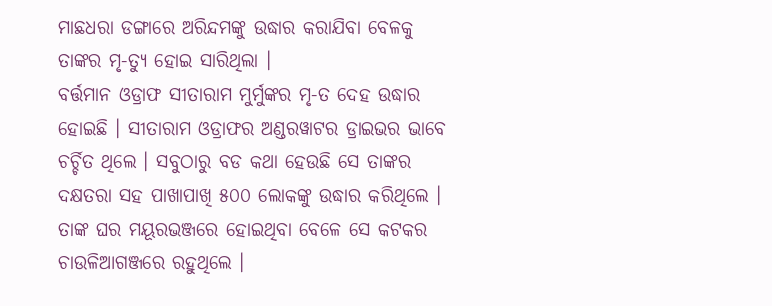ମାଛଧରା ଡଙ୍ଗାରେ ଅରିନ୍ଦମଙ୍କୁ ଉଦ୍ଧାର କରାଯିବା ବେଳକୁ ତାଙ୍କର ମୃ-ତ୍ୟୁ ହୋଇ ସାରିଥିଲା ।
ବର୍ତ୍ତମାନ ଓଡ୍ରାଫ ସୀତାରାମ ମୁର୍ମୁଙ୍କର ମୃ-ତ ଦେହ ଉଦ୍ଧାର ହୋଇଛି । ସୀତାରାମ ଓଡ୍ରାଫର ଅଣ୍ଡରୱାଟର ଡ୍ରାଇଭର ଭାବେ ଚର୍ଚ୍ଚିତ ଥିଲେ । ସବୁଠାରୁ ବଡ କଥା ହେଉଛି ସେ ତାଙ୍କର ଦକ୍ଷତରା ସହ ପାଖାପାଖି ୫୦୦ ଲୋକଙ୍କୁ ଉଦ୍ଧାର କରିଥିଲେ । ତାଙ୍କ ଘର ମୟୂରଭଞ୍ଜରେ ହୋଇଥିବା ବେଳେ ସେ କଟକର ଚାଉଳିଆଗଞ୍ଜରେ ରହୁଥିଲେ ।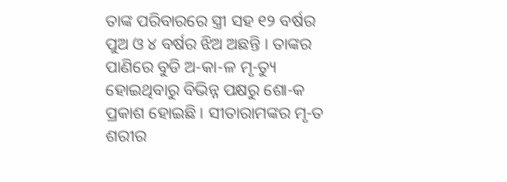ତାଙ୍କ ପରିବାରରେ ସ୍ତ୍ରୀ ସହ ୧୨ ବର୍ଷର ପୁଅ ଓ ୪ ବର୍ଷର ଝିଅ ଅଛନ୍ତି । ତାଙ୍କର ପାଣିରେ ବୁଡି ଅ-କା-ଳ ମୃ-ତ୍ୟୁ ହୋଇଥିବାରୁ ବିଭିନ୍ନ ପକ୍ଷରୁ ଶୋ-କ ପ୍ରକାଶ ହୋଇଛି । ସୀତାରାମଙ୍କର ମୃ-ତ ଶରୀର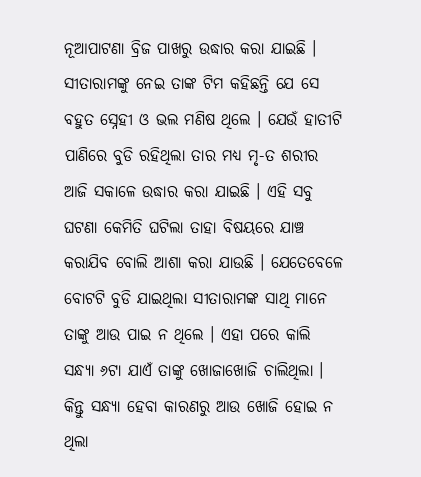ନୂଆପାଟଣା ବ୍ରିଜ ପାଖରୁ ଉଦ୍ଧାର କରା ଯାଇଛି ।
ସୀତାରାମଙ୍କୁ ନେଇ ତାଙ୍କ ଟିମ କହିଛନ୍ତି ଯେ ସେ ବହୁତ ସ୍ନେହୀ ଓ ଭଲ ମଣିଷ ଥିଲେ । ଯେଉଁ ହାତୀଟି ପାଣିରେ ବୁଡି ରହିଥିଲା ତାର ମଧ୍ୟ ମୃ-ତ ଶରୀର ଆଜି ସକାଳେ ଉଦ୍ଧାର କରା ଯାଇଛି । ଏହି ସବୁ ଘଟଣା କେମିତି ଘଟିଲା ତାହା ବିଷୟରେ ଯାଞ୍ଚ କରାଯିବ ବୋଲି ଆଶା କରା ଯାଉଛି । ଯେତେବେଳେ ବୋଟଟି ବୁଡି ଯାଇଥିଲା ସୀତାରାମଙ୍କ ସାଥି ମାନେ ତାଙ୍କୁ ଆଉ ପାଇ ନ ଥିଲେ । ଏହା ପରେ କାଲି ସନ୍ଧ୍ଯା ୬ଟା ଯାଏଁ ତାଙ୍କୁ ଖୋଜାଖୋଜି ଚାଲିଥିଲା । କିନ୍ତୁ ସନ୍ଧ୍ଯା ହେବା କାରଣରୁ ଆଉ ଖୋଜି ହୋଇ ନ ଥିଲା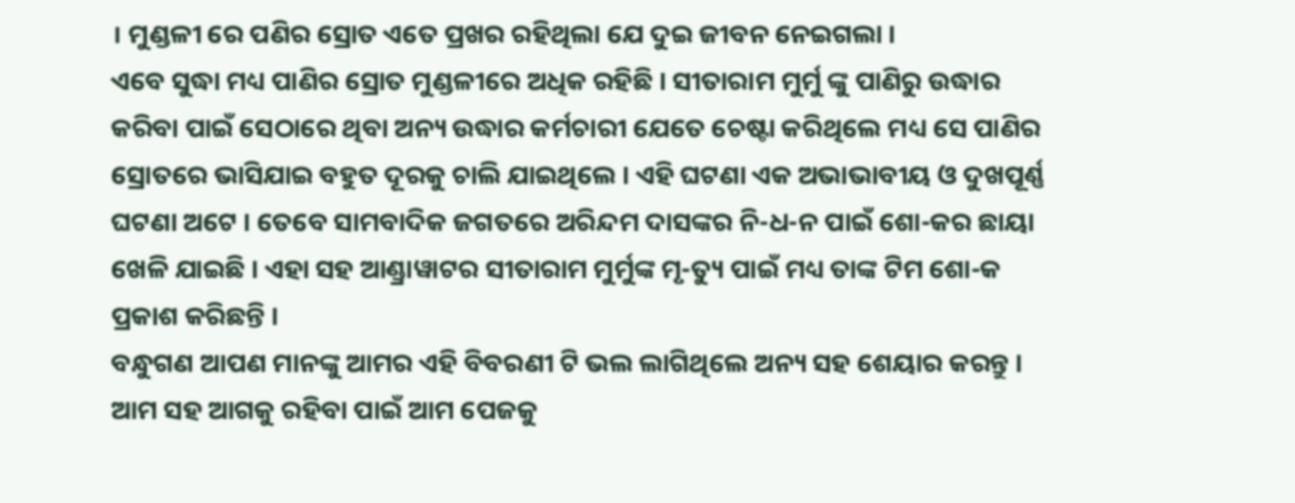। ମୁଣ୍ଡଳୀ ରେ ପଣିର ସ୍ରୋତ ଏତେ ପ୍ରଖର ରହିଥିଲା ଯେ ଦୁଇ ଜୀବନ ନେଇଗଲା ।
ଏବେ ସୁଦ୍ଧା ମଧ୍ୟ ପାଣିର ସ୍ରୋତ ମୁଣ୍ଡଳୀରେ ଅଧିକ ରହିଛି । ସୀତାରାମ ମୁର୍ମୁ ଙ୍କୁ ପାଣିରୁ ଉଦ୍ଧାର କରିବା ପାଇଁ ସେଠାରେ ଥିବା ଅନ୍ୟ ଉଦ୍ଧାର କର୍ମଚାରୀ ଯେତେ ଚେଷ୍ଟା କରିଥିଲେ ମଧ୍ୟ ସେ ପାଣିର ସ୍ରୋତରେ ଭାସିଯାଇ ବହୁତ ଦୂରକୁ ଚାଲି ଯାଇଥିଲେ । ଏହି ଘଟଣା ଏକ ଅଭାଭାବୀୟ ଓ ଦୁଖପୂର୍ଣ୍ଣ ଘଟଣା ଅଟେ । ତେବେ ସାମବାଦିକ ଜଗତରେ ଅରିନ୍ଦମ ଦାସଙ୍କର ନି-ଧ-ନ ପାଇଁ ଶୋ-କର ଛାୟା ଖେଳି ଯାଇଛି । ଏହା ସହ ଆଣ୍ଡ୍ରାୱାଟର ସୀତାରାମ ମୁର୍ମୁଙ୍କ ମୃ-ତ୍ୟୁ ପାଇଁ ମଧ୍ୟ ତାଙ୍କ ଟିମ ଶୋ-କ ପ୍ରକାଶ କରିଛନ୍ତି ।
ବନ୍ଧୁଗଣ ଆପଣ ମାନଙ୍କୁ ଆମର ଏହି ବିବରଣୀ ଟି ଭଲ ଲାଗିଥିଲେ ଅନ୍ୟ ସହ ଶେୟାର କରନ୍ତୁ । ଆମ ସହ ଆଗକୁ ରହିବା ପାଇଁ ଆମ ପେଜକୁ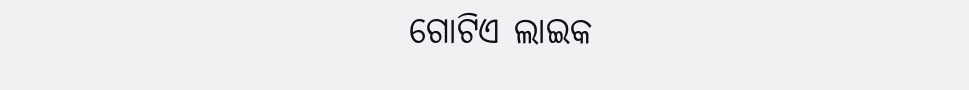ଗୋଟିଏ ଲାଇକ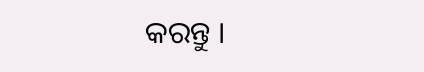କରନ୍ତୁ ।